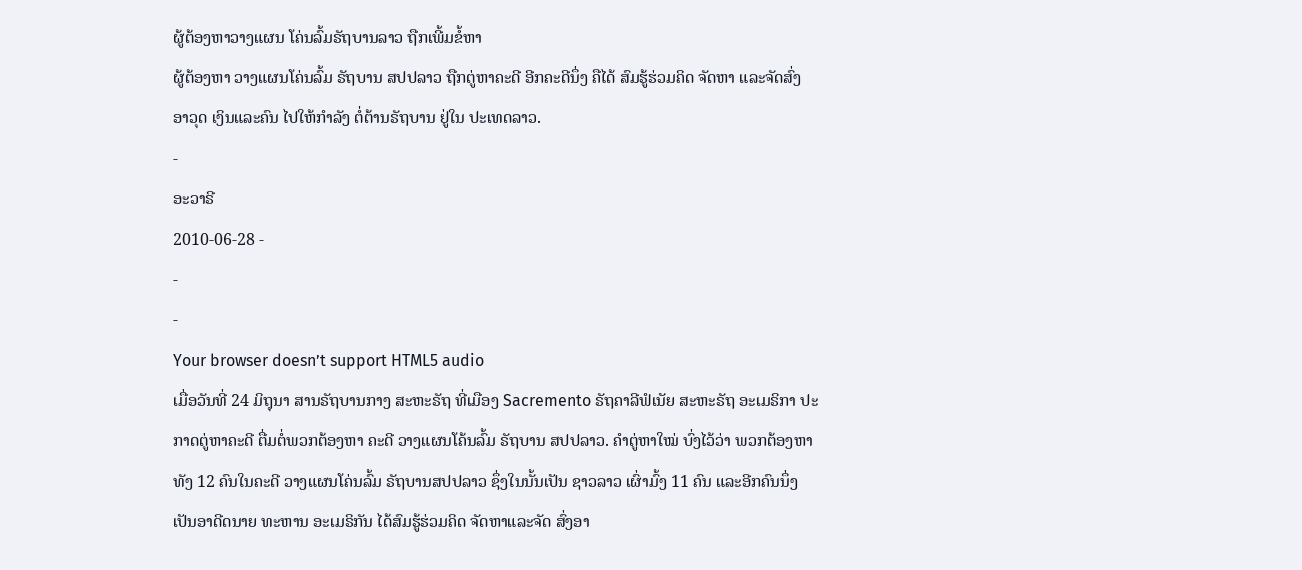ຜູ້ຕ້ອງຫາວາງແຜນ ໂຄ່ນລົ້ມຣັຖບານລາວ ຖືກເພີ້ມຂໍ້ຫາ
ຜູ້ຕ້ອງຫາ ວາງແຜນໂຄ່ນລົ້ມ ຣັຖບານ ສປປລາວ ຖືກຕູ່ຫາຄະດີ ອີກຄະດີນຶ່ງ ຄືໄດ້ ສົມຮູ້ຮ່ວມຄິດ ຈັດຫາ ແລະຈັດສົ່ງ ອາວຸດ ເງິນແລະຄົນ ໄປໃຫ້ກໍາລັງ ຕໍ່ຕ້ານຣັຖບານ ຢູ່ໃນ ປະເທດລາວ.
-
ອະວາຣີ
2010-06-28 -
-
-
Your browser doesn’t support HTML5 audio
ເມື່ອວັນທີ່ 24 ມິຖຸນາ ສານຣັຖບານກາງ ສະຫະຣັຖ ທີ່ເມືອງ Sacremento ຣັຖຄາລີຟໍເນັຍ ສະຫະຣັຖ ອະເມຣິກາ ປະກາດຕູ່ຫາຄະດີ ຕື່ມຕໍ່ພວກຕ້ອງຫາ ຄະດີ ວາງແຜນໂຄ້ນລົ້ມ ຣັຖບານ ສປປລາວ. ຄຳຕູ່ຫາໃໝ່ ບົ່ງໄວ້ວ່າ ພວກຕ້ອງຫາທັງ 12 ຄົນໃນຄະດີ ວາງແຜນໂຄ່ນລົ້ມ ຣັຖບານສປປລາວ ຊຶ່ງໃນນັ້ນເປັນ ຊາວລາວ ເຜົ່າມົ້ງ 11 ຄົນ ແລະອີກຄົນນຶ່ງ ເປັນອາດີດນາຍ ທະຫານ ອະເມຣິກັນ ໄດ້ສົມຮູ້ຮ່ວມຄິດ ຈັດຫາແລະຈັດ ສົ່ງອາ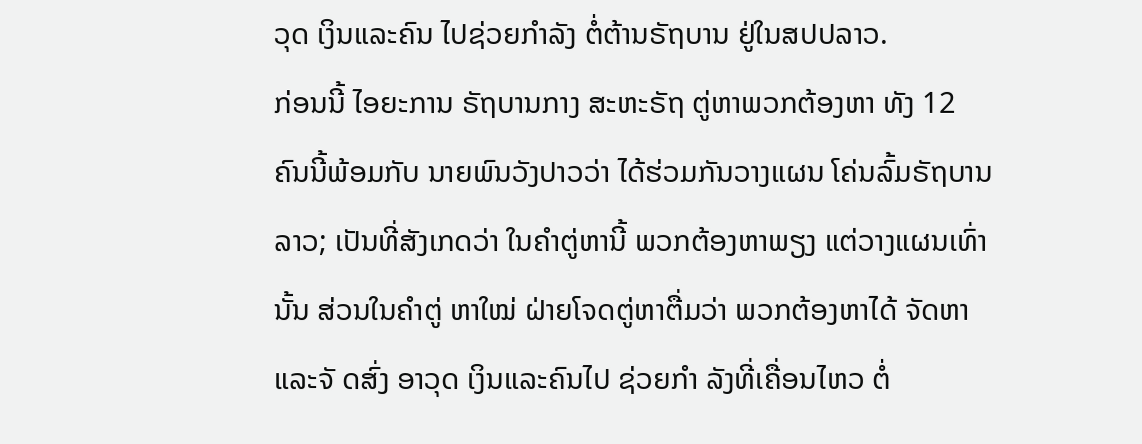ວຸດ ເງິນແລະຄົນ ໄປຊ່ວຍກຳລັງ ຕໍ່ຕ້ານຣັຖບານ ຢູ່ໃນສປປລາວ.
ກ່ອນນີ້ ໄອຍະການ ຣັຖບານກາງ ສະຫະຣັຖ ຕູ່ຫາພວກຕ້ອງຫາ ທັງ 12 ຄົນນີ້ພ້ອມກັບ ນາຍພົນວັງປາວວ່າ ໄດ້ຮ່ວມກັນວາງແຜນ ໂຄ່ນລົ້ມຣັຖບານ ລາວ; ເປັນທີ່ສັງເກດວ່າ ໃນຄຳຕູ່ຫານີ້ ພວກຕ້ອງຫາພຽງ ແຕ່ວາງແຜນເທົ່ານັ້ນ ສ່ວນໃນຄຳຕູ່ ຫາໃໝ່ ຝ່າຍໂຈດຕູ່ຫາຕື່ມວ່າ ພວກຕ້ອງຫາໄດ້ ຈັດຫາແລະຈັ ດສົ່ງ ອາວຸດ ເງິນແລະຄົນໄປ ຊ່ວຍກຳ ລັງທີ່ເຄື່ອນໄຫວ ຕໍ່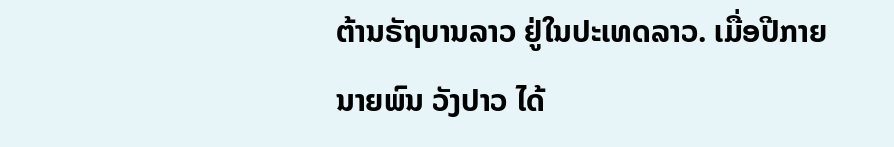ຕ້ານຣັຖບານລາວ ຢູ່ໃນປະເທດລາວ. ເມື່ອປີກາຍ ນາຍພົນ ວັງປາວ ໄດ້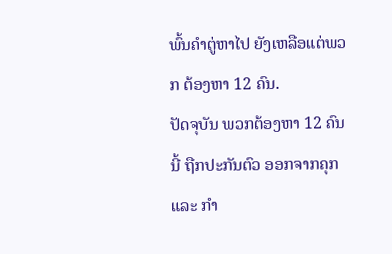ພົ້ນຄຳຕູ່ຫາໄປ ຍັງເຫລືອແຕ່ພວກ ຕ້ອງຫາ 12 ຄົນ.
ປັດຈຸບັນ ພວກຕ້ອງຫາ 12 ຄົນນີ້ ຖືກປະກັນຕົວ ອອກຈາກຄຸກ ແລະ ກຳ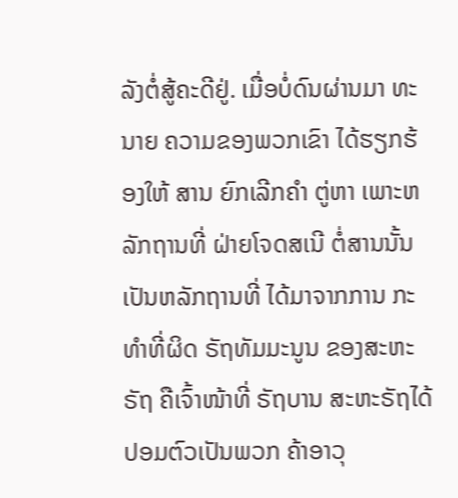ລັງຕໍ່ສູ້ຄະດີຢູ່. ເມື່ອບໍ່ດົນຜ່ານມາ ທະນາຍ ຄວາມຂອງພວກເຂົາ ໄດ້ຮຽກຮ້ອງໃຫ້ ສານ ຍົກເລີກຄຳ ຕູ່ຫາ ເພາະຫລັກຖານທີ່ ຝ່າຍໂຈດສເນີ ຕໍ່ສານນັ້ນ ເປັນຫລັກຖານທີ່ ໄດ້ມາຈາກການ ກະທຳທີ່ຜິດ ຣັຖທັມມະນູນ ຂອງສະຫະຣັຖ ຄືເຈົ້າໜ້າທີ່ ຣັຖບານ ສະຫະຣັຖໄດ້ ປອມຕົວເປັນພວກ ຄ້າອາວຸ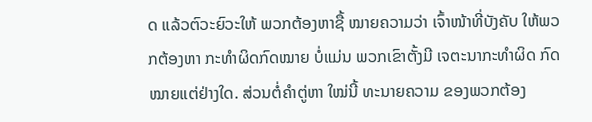ດ ແລ້ວຕົວະຍົວະໃຫ້ ພວກຕ້ອງຫາຊື້ ໝາຍຄວາມວ່າ ເຈົ້າໜ້າທີ່ບັງຄັບ ໃຫ້ພວກຕ້ອງຫາ ກະທຳຜິດກົດໝາຍ ບໍ່ແມ່ນ ພວກເຂົາຕັ້ງມີ ເຈຕະນາກະທຳຜິດ ກົດໝາຍແຕ່ຢ່າງໃດ. ສ່ວນຕໍ່ຄຳຕູ່ຫາ ໃໝ່ນີ້ ທະນາຍຄວາມ ຂອງພວກຕ້ອງ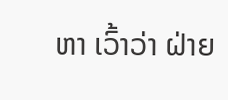ຫາ ເວົ້າວ່າ ຝ່າຍ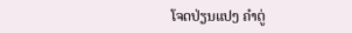ໂຈດປ່ຽນແປງ ຄຳຕູ່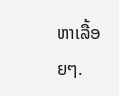ຫາເລື້ອຍໆ.